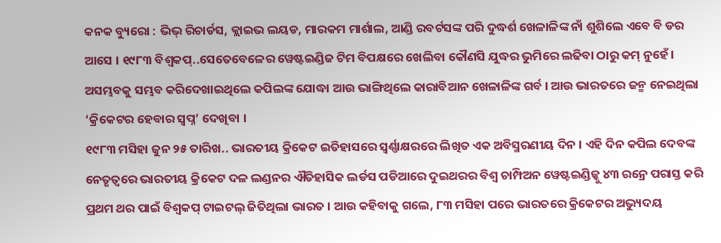କନକ ବ୍ୟୁରୋ : ଭିଭ୍ ରିଚାର୍ଡସ, କ୍ଲାଇଭ ଲୟଡ, ମାରକମ ମାର୍ଶାଲ, ଆଣ୍ଡି ରବର୍ଟସଙ୍କ ପରି ଦୁଦ୍ଧର୍ଶ ଖେଳାଳିଙ୍କ ନାଁ ଶୁଶିଲେ ଏବେ ବି ଡର ଆସେ । ୧୯୮୩ ବିଶ୍ୱକପ୍..ସେତେବେଳେର ୱେଷ୍ଟଇଣ୍ଡିଜ ଟିମ ବିପକ୍ଷରେ ଖେଲିବା କୌଣସି ଯୁଦ୍ଧର ଭୁମିରେ ଲଢିବା ଠାରୁ କମ୍ ନୁହେଁ । ଅସମ୍ଭବକୁ ସମ୍ଭବ କରିଦେଖାଇଥିଲେ କପିଲଙ୍କ ଯୋଦ୍ଧା ଆଉ ଭାଙ୍ଗିଥିଲେ କାରାବିଆନ ଖେଳାଳିଙ୍କ ଗର୍ବ । ଆଉ ଭାରତରେ ଜନ୍ମ ନେଇଥିଲା ‘କ୍ରିକେଟର ହେବାର ସ୍ୱପ୍ନ’ ଦେଖିବା ।
୧୯୮୩ ମସିହା ଜୁନ ୨୫ ତାରିଖ.. ଭାରତୀୟ କ୍ରିକେଟ ଇତିହାସରେ ସ୍ୱର୍ଣ୍ଣାକ୍ଷରରେ ଲିଖିତ ଏକ ଅବିସ୍ମରଣୀୟ ଦିନ । ଏହି ଦିନ କପିଲ ଦେବଙ୍କ ନେତୃତ୍ୱରେ ଭାରତୀୟ କ୍ରିକେଟ ଦଳ ଲଣ୍ଡନର ଐତିହାସିକ ଲର୍ଡସ ପଡିଆରେ ଦୁଇଥରର ବିଶ୍ୱ ଚାମ୍ପିଅନ ୱେଷ୍ଟଇଣ୍ଡିଜ୍କୁ ୪୩ ରନ୍ରେ ପରାସ୍ତ କରି ପ୍ରଥମ ଥର ପାଇଁ ବିଶ୍ୱକପ୍ ଟାଇଟଲ୍ ଜିତିଥିଲା ଭାରତ । ଆଉ କହିବାକୁ ଗଲେ, ୮୩ ମସିହା ପରେ ଭାରତରେ କ୍ରିକେଟର ଅଭ୍ୟୁଦୟ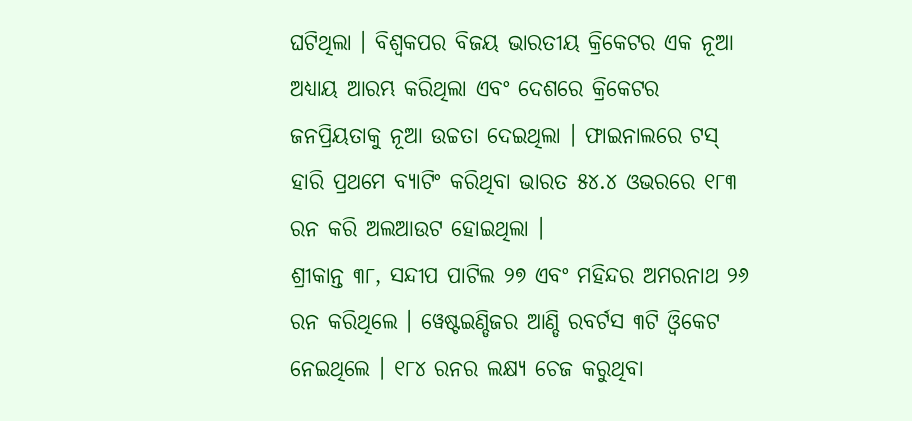ଘଟିଥିଲା । ବିଶ୍ୱକପର ବିଜୟ ଭାରତୀୟ କ୍ରିକେଟର ଏକ ନୂଆ ଅଧ୍ୟାୟ ଆରମ୍ଭ କରିଥିଲା ଏବଂ ଦେଶରେ କ୍ରିକେଟର ଜନପ୍ରିୟତାକୁ ନୂଆ ଉଚ୍ଚତା ଦେଇଥିଲା । ଫାଇନାଲରେ ଟସ୍ ହାରି ପ୍ରଥମେ ବ୍ୟାଟିଂ କରିଥିବା ଭାରତ ୫୪.୪ ଓଭରରେ ୧୮୩ ରନ କରି ଅଲଆଉଟ ହୋଇଥିଲା ।
ଶ୍ରୀକାନ୍ତ ୩୮, ସନ୍ଦୀପ ପାଟିଲ ୨୭ ଏବଂ ମହିନ୍ଦର ଅମରନାଥ ୨୬ ରନ କରିଥିଲେ । ୱେଷ୍ଟଇଣ୍ଡିଜର ଆଣ୍ଡି ରବର୍ଟସ ୩ଟି ଓ୍ୱିକେଟ ନେଇଥିଲେ । ୧୮୪ ରନର ଲକ୍ଷ୍ୟ ଚେଜ କରୁଥିବା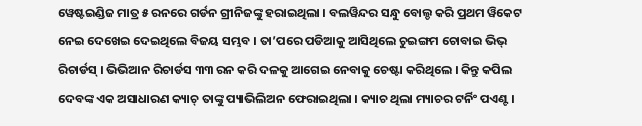ୱେଷ୍ଟଇଣ୍ଡିଜ ମାତ୍ର ୫ ରନରେ ଗର୍ଡନ ଗ୍ରୀନିଜଙ୍କୁ ହରାଇଥିଲା । ବଲୱିନ୍ଦର ସନ୍ଧୁ ବୋଲ୍ଡ କରି ପ୍ରଥମ ୱିକେଟ ନେଇ ଦେଖେଇ ଦେଇଥିଲେ ବିଜୟ ସମ୍ଭବ । ତା’ପରେ ପଡିଆକୁ ଆସିଥିଲେ ଚୁଇଙ୍ଗମ ଚୋବାଇ ଭିଭ୍ ରିଚାର୍ଡସ୍ । ଭିଭିଆନ ରିଚାର୍ଡସ ୩୩ ରନ କରି ଦଳକୁ ଆଗେଇ ନେବାକୁ ଚେଷ୍ଟା କରିଥିଲେ । କିନ୍ତୁ କପିଲ ଦେବଙ୍କ ଏକ ଅସାଧାରଣ କ୍ୟାଚ୍ ତାଙ୍କୁ ପ୍ୟାଭିଲିଅନ ଫେରାଇଥିଲା । କ୍ୟାଚ ଥିଲା ମ୍ୟାଚର ଟର୍ନିଂ ପଏଣ୍ଟ ।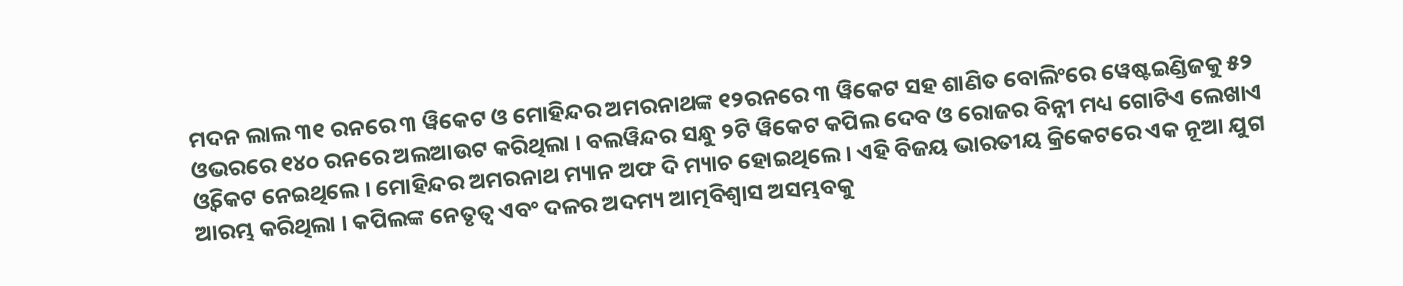ମଦନ ଲାଲ ୩୧ ରନରେ ୩ ୱିକେଟ ଓ ମୋହିନ୍ଦର ଅମରନାଥଙ୍କ ୧୨ରନରେ ୩ ୱିକେଟ ସହ ଶାଣିତ ବୋଲିଂରେ ୱେଷ୍ଟଇଣ୍ଡିଜକୁ ୫୨ ଓଭରରେ ୧୪୦ ରନରେ ଅଲଆଉଟ କରିଥିଲା । ବଲୱିନ୍ଦର ସନ୍ଧୁ ୨ଟି ୱିକେଟ କପିଲ ଦେବ ଓ ରୋଜର ବିନ୍ନୀ ମଧ୍ୟ ଗୋଟିଏ ଲେଖାଏ ଓ୍ୱିକେଟ ନେଇଥିଲେ । ମୋହିନ୍ଦର ଅମରନାଥ ମ୍ୟାନ ଅଫ ଦି ମ୍ୟାଚ ହୋଇଥିଲେ । ଏହି ବିଜୟ ଭାରତୀୟ କ୍ରିକେଟରେ ଏକ ନୂଆ ଯୁଗ ଆରମ୍ଭ କରିଥିଲା । କପିଲଙ୍କ ନେତୃତ୍ୱ ଏବଂ ଦଳର ଅଦମ୍ୟ ଆତ୍ମବିଶ୍ୱାସ ଅସମ୍ଭବକୁ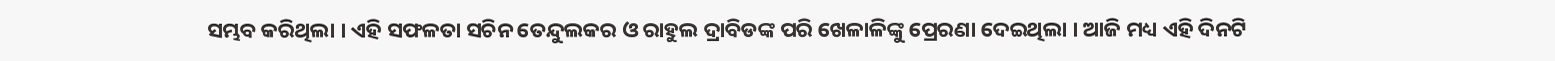ସମ୍ଭବ କରିଥିଲା । ଏହି ସଫଳତା ସଚିନ ତେନ୍ଦୁଲକର ଓ ରାହୁଲ ଦ୍ରାବିଡଙ୍କ ପରି ଖେଳାଳିଙ୍କୁ ପ୍ରେରଣା ଦେଇଥିଲା । ଆଜି ମଧ୍ୟ ଏହି ଦିନଟି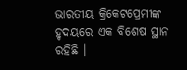ଭାରତୀୟ କ୍ରିକେଟପ୍ରେମୀଙ୍କ ହୃଦୟରେ ଏକ ବିଶେଷ ସ୍ଥାନ ରହିଛି ।